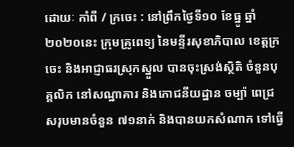ដោយៈ កាំពី / ក្រចេះ : នៅព្រឹកថ្ងៃទី១០ ខែធ្នូ ឆ្នាំ២០២០នេះ ក្រុមគ្រូពេទ្យ នៃមន្ទីរសុខាភិបាល ខេត្តក្រចេះ និងអាជ្ញាធរស្រុកស្នួល បានចុះស្រង់ស្ថិតិ ចំនួនបុគ្គលិក នៅសណ្ឋាគារ និងភោជនីយដ្ឋាន ចម្ប៉ា ពេជ្រ សរុបមានចំនួន ៧១នាក់ និងបានយកសំណាក ទៅធ្វើ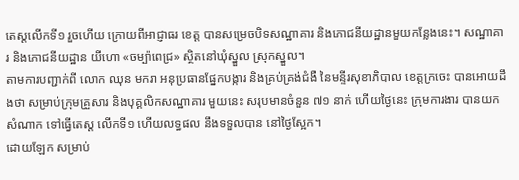តេស្តលើកទី១ រួចហើយ ក្រោយពីអាជ្ញាធរ ខេត្ត បានសម្រេចបិទសណ្ឋាគារ និងភោជនីយដ្ឋានមួយកន្លែងនេះ។ សណ្ឋាគារ និងភោជនីយដ្ឋាន យីហោ «ចម្ប៉ាពេជ្រ» ស្ថិតនៅឃុំស្នួល ស្រុកស្នួល។
តាមការបញ្ជាក់ពី លោក ឈុន មករា អនុប្រធានផ្នែកបង្ការ និងគ្រប់គ្រង់ជំងឺ នៃមន្ទីរសុខាភិបាល ខេត្តក្រចេះ បានអោយដឹងថា សម្រាប់ក្រុមគ្រួសារ និងបុគ្គលិកសណ្ឋាគារ មួយនេះ សរុបមានចំនួន ៧១ នាក់ ហើយថ្ងៃនេះ ក្រុមការងារ បានយកសំណាក ទៅធ្វើតេស្ត លើកទី១ ហើយលទ្ធផល នឹងទទួលបាន នៅថ្ងៃស្អែក។
ដោយឡែក សម្រាប់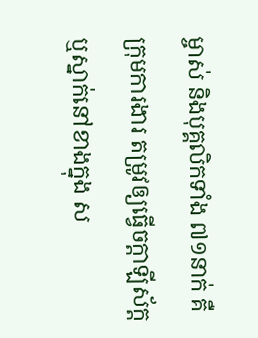ម្ចាស់ និងបុគ្គលិកទាំង ៧១នាក់ គឺក្រុមការងារ តម្រូវឲ្យធ្វើចក្តាឡីស័ក្ត ឬស្នាក់នៅខាងក្នុង ស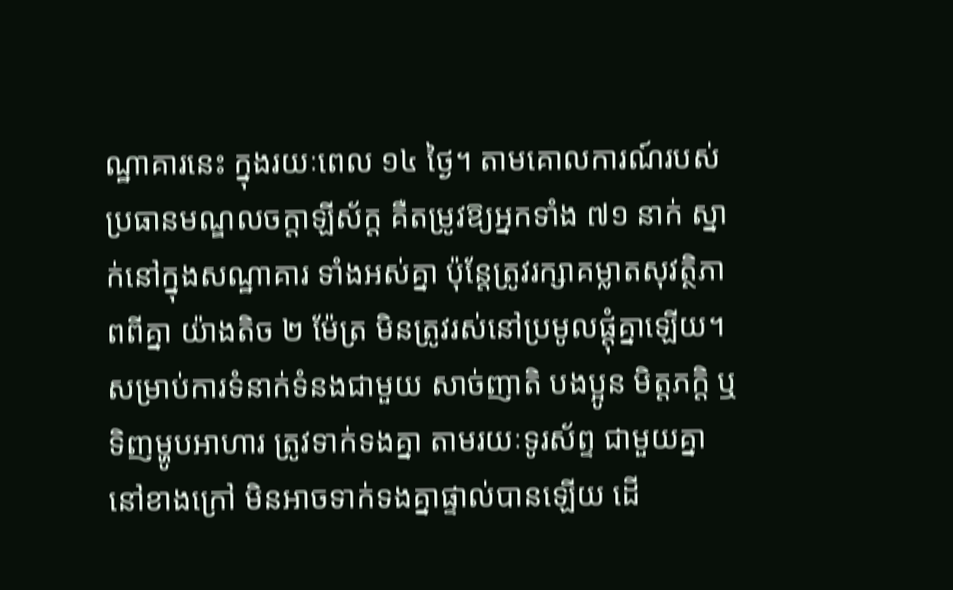ណ្ឋាគារនេះ ក្នុងរយៈពេល ១៤ ថ្ងៃ។ តាមគោលការណ៍របស់ ប្រធានមណ្ឌលចក្តាឡីស័ក្ត គឺតម្រូវឱ្យអ្នកទាំង ៧១ នាក់ ស្នាក់នៅក្នុងសណ្ឋាគារ ទាំងអស់គ្នា ប៉ុន្តែត្រូវរក្សាគម្លាតសុវត្ថិភាពពីគ្នា យ៉ាងតិច ២ ម៉ែត្រ មិនត្រូវរស់នៅប្រមូលផ្តុំគ្នាឡើយ។ សម្រាប់ការទំនាក់ទំនងជាមួយ សាច់ញាតិ បងប្អូន មិត្តភក្តិ ឬទិញម្ហូបអាហារ ត្រូវទាក់ទងគ្នា តាមរយៈទូរស័ព្ទ ជាមួយគ្នា នៅខាងក្រៅ មិនអាចទាក់ទងគ្នាផ្ទាល់បានឡើយ ដើ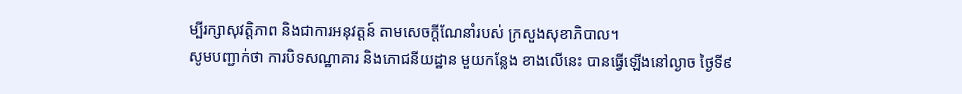ម្បីរក្សាសុវត្ដិភាព និងជាការអនុវត្តន៍ តាមសេចក្តីណែនាំរបស់ ក្រសួងសុខាភិបាល។
សូមបញ្ជាក់ថា ការបិទសណ្ឋាគារ និងភោជនីយដ្ឋាន មួយកន្លែង ខាងលើនេះ បានធ្វើឡើងនៅល្ងាច ថ្ងៃទី៩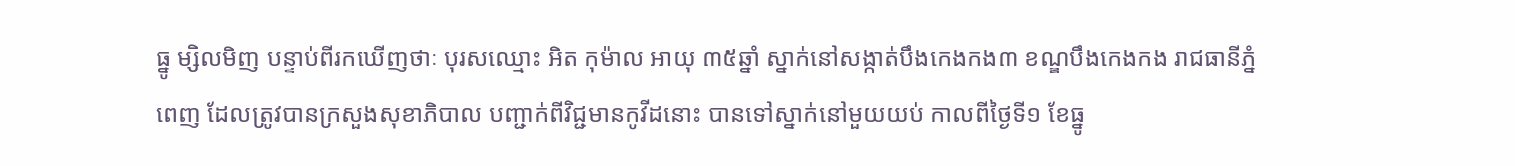ធ្នូ ម្សិលមិញ បន្ទាប់ពីរកឃើញថាៈ បុរសឈ្មោះ អិត កុម៉ាល អាយុ ៣៥ឆ្នាំ ស្នាក់នៅសង្កាត់បឹងកេងកង៣ ខណ្ឌបឹងកេងកង រាជធានីភ្នំពេញ ដែលត្រូវបានក្រសួងសុខាភិបាល បញ្ជាក់ពីវិជ្ជមានកូវីដនោះ បានទៅស្នាក់នៅមួយយប់ កាលពីថ្ងៃទី១ ខែធ្នូ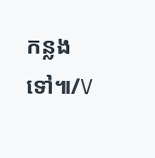កន្លងទៅ៕/V